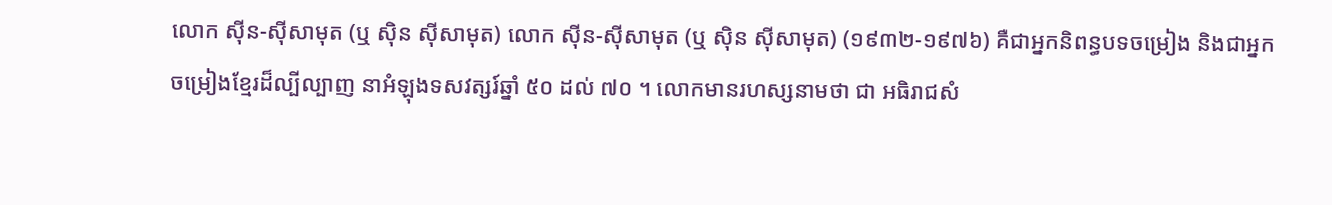លោក ស៊ីន-ស៊ីសាមុត (ឬ ស៊ិន ស៊ីសាមុត) លោក ស៊ីន-ស៊ីសាមុត (ឬ ស៊ិន ស៊ីសាមុត) (១៩៣២-១៩៧៦) គឺជាអ្នកនិពន្ធបទចម្រៀង និងជាអ្នកចម្រៀងខ្មែរដ៏ល្បីល្បាញ នាអំឡុងទសវត្សរ៍ឆ្នាំ ៥០ ដល់ ៧០ ។ លោកមានរហស្សនាមថា ជា អធិរាជសំ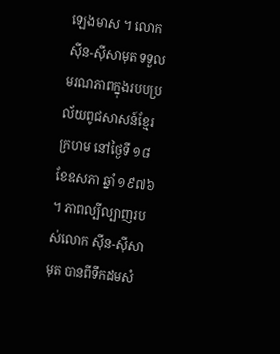ឡេងមាស ។ លោក ស៊ីន-ស៊ីសាមុត ទទួលមរណភាពក្នុងរបបប្រល័យពូជសាសន៍ខ្មែរក្រហម នៅថ្ងៃទី ១៨ ខែឧសភា ឆ្នាំ ១៩៧៦ ។ ភាពល្បីល្បាញរបស់លោក ស៊ីន-ស៊ីសាមុត បានពីទឹកដមសំ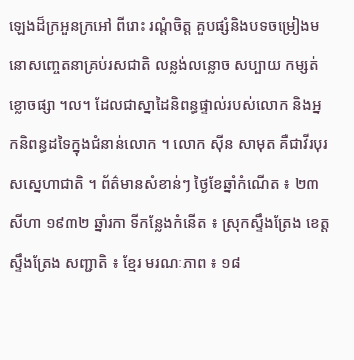ឡេងដ៏ក្រអួនក្រអៅ ពីរោះ រណ្ដំចិត្ត គួបផ្សំនិងបទចម្រៀងមនោសញ្ចេតនាគ្រប់រសជាតិ លន្លង់លន្លោច សប្បាយ កម្សត់ខ្លោចផ្សា ។ល។ ដែលជាស្នាដៃនិពន្ធផ្ទាល់របស់លោក និងអ្នកនិពន្ធដទៃក្នុងជំនាន់លោក ។ លោក សុីន សាមុត គឺជាវីរបុរសស្នេហាជាតិ ។ ព័ត៌មានសំខាន់ៗ ថ្ងៃខែឆ្នាំកំណើត ៖ ២៣ សីហា ១៩៣២ ឆ្នាំរកា ទីកន្លែងកំនើត ៖ ស្រុកស្ទឹងត្រែង ខេត្តស្ទឹងត្រែង សញ្ជាតិ ៖ ខ្មែរ មរណៈភាព ៖ ១៨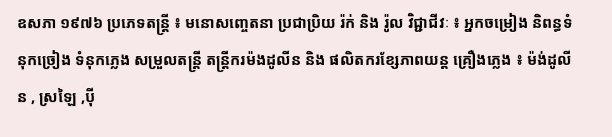ឧសភា ១៩៧៦ ប្រភេទតន្ត្រី ៖ មនោសញ្ចេតនា ប្រជាប្រិយ រ៉ក់ និង រ៉ូល វិជ្ជាជីវៈ ៖ អ្នកចម្រៀង និពន្ធទំនុកច្រៀង ទំនុកភ្លេង សម្រួលតន្ត្រី តន្ត្រីករម៉ងដូលីន និង ផលិតករខ្សែភាពយន្ត គ្រឿងភ្លេង ៖ ម៉ង់ដូលីន , ស្រឡៃ ,បុី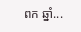ពក ឆ្នាំ...